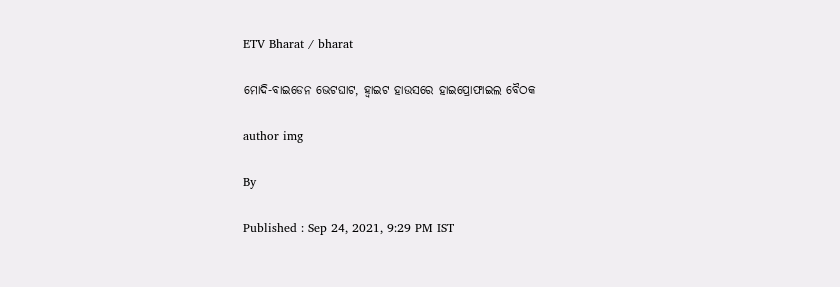ETV Bharat / bharat

ମୋଦି-ବାଇଡେନ ଭେଟଘାଟ, ହ୍ବାଇଟ ହାଉସରେ ହାଇପ୍ରୋଫାଇଲ ବୈଠକ

author img

By

Published : Sep 24, 2021, 9:29 PM IST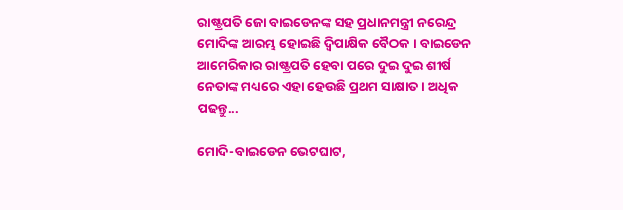ରାଷ୍ଟ୍ରପତି ଜୋ ବାଇଡେନଙ୍କ ସହ ପ୍ରଧାନମନ୍ତ୍ରୀ ନରେନ୍ଦ୍ର ମୋଦିଙ୍କ ଆରମ୍ଭ ହୋଇଛି ଦ୍ବିପାକ୍ଷିକ ବୈଠକ । ବାଇଡେନ ଆମେରିକାର ରାଷ୍ଟ୍ରପତି ହେବା ପରେ ଦୁଇ ଦୁଇ ଶୀର୍ଷ ନେତାଙ୍କ ମଧ୍ୟରେ ଏହା ହେଉଛି ପ୍ରଥମ ସାକ୍ଷାତ । ଅଧିକ ପଢନ୍ତୁ...

ମୋଦି-ବାଇଡେନ ଭେଟଘାଟ,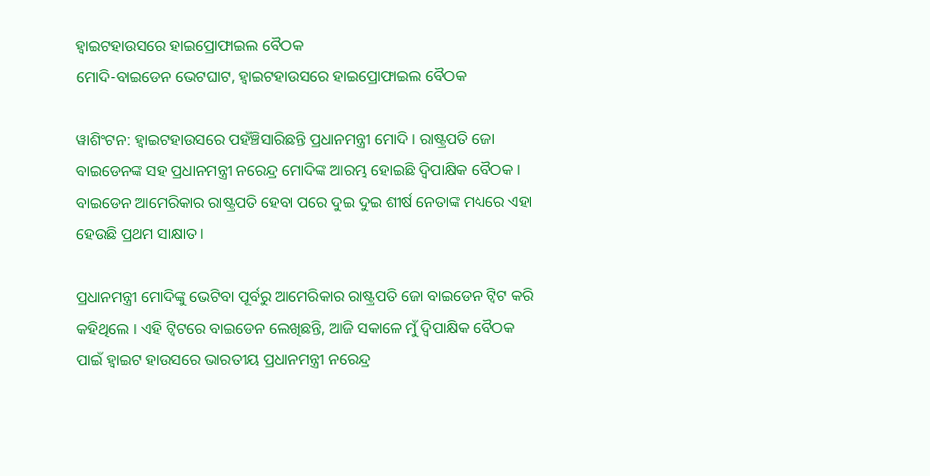ହ୍ବାଇଟହାଉସରେ ହାଇପ୍ରୋଫାଇଲ ବୈଠକ
ମୋଦି-ବାଇଡେନ ଭେଟଘାଟ, ହ୍ବାଇଟହାଉସରେ ହାଇପ୍ରୋଫାଇଲ ବୈଠକ

ୱାଶିଂଟନ: ହ୍ବାଇଟହାଉସରେ ପହଁଞ୍ଚିସାରିଛନ୍ତି ପ୍ରଧାନମନ୍ତ୍ରୀ ମୋଦି । ରାଷ୍ଟ୍ରପତି ଜୋ ବାଇଡେନଙ୍କ ସହ ପ୍ରଧାନମନ୍ତ୍ରୀ ନରେନ୍ଦ୍ର ମୋଦିଙ୍କ ଆରମ୍ଭ ହୋଇଛି ଦ୍ବିପାକ୍ଷିକ ବୈଠକ । ବାଇଡେନ ଆମେରିକାର ରାଷ୍ଟ୍ରପତି ହେବା ପରେ ଦୁଇ ଦୁଇ ଶୀର୍ଷ ନେତାଙ୍କ ମଧ୍ୟରେ ଏହା ହେଉଛି ପ୍ରଥମ ସାକ୍ଷାତ ।

ପ୍ରଧାନମନ୍ତ୍ରୀ ମୋଦିଙ୍କୁ ଭେଟିବା ପୂର୍ବରୁ ଆମେରିକାର ରାଷ୍ଟ୍ରପତି ଜୋ ବାଇଡେନ ଟ୍ବିଟ କରି କହିଥିଲେ । ଏହି ଟ୍ବିଟରେ ବାଇଡେନ ଲେଖିଛନ୍ତି, ଆଜି ସକାଳେ ମୁଁ ଦ୍ବିପାକ୍ଷିକ ବୈଠକ ପାଇଁ ହ୍ବାଇଟ ହାଉସରେ ଭାରତୀୟ ପ୍ରଧାନମନ୍ତ୍ରୀ ନରେନ୍ଦ୍ର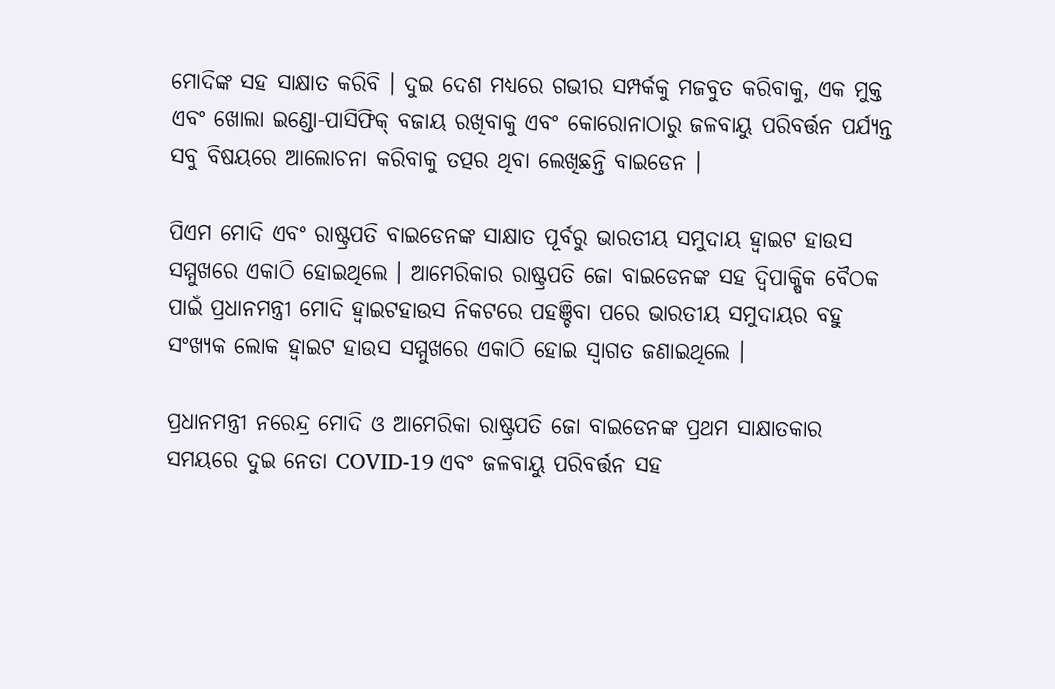ମୋଦିଙ୍କ ସହ ସାକ୍ଷାତ କରିବି । ଦୁଇ ଦେଶ ମଧ୍ୟରେ ଗଭୀର ସମ୍ପର୍କକୁ ମଜବୁତ କରିବାକୁ, ଏକ ମୁକ୍ତ ଏବଂ ଖୋଲା ଇଣ୍ଡୋ-ପାସିଫିକ୍ ବଜାୟ ରଖିବାକୁ ଏବଂ କୋରୋନାଠାରୁ ଜଳବାୟୁ ପରିବର୍ତ୍ତନ ପର୍ଯ୍ୟନ୍ତ ସବୁ ବିଷୟରେ ଆଲୋଚନା କରିବାକୁ ତତ୍ପର ଥିବା ଲେଖିଛନ୍ତି ବାଇଡେନ ।

ପିଏମ ମୋଦି ଏବଂ ରାଷ୍ଟ୍ରପତି ବାଇଡେନଙ୍କ ସାକ୍ଷାତ ପୂର୍ବରୁ ଭାରତୀୟ ସମୁଦାୟ ହ୍ବାଇଟ ହାଉସ ସମ୍ମୁଖରେ ଏକାଠି ହୋଇଥିଲେ । ଆମେରିକାର ରାଷ୍ଟ୍ରପତି ଜୋ ବାଇଡେନଙ୍କ ସହ ଦ୍ବିପାକ୍ଷିକ ବୈଠକ ପାଇଁ ପ୍ରଧାନମନ୍ତ୍ରୀ ମୋଦି ହ୍ବାଇଟହାଉସ ନିକଟରେ ପହଞ୍ଚିବା ପରେ ଭାରତୀୟ ସମୁଦାୟର ବହୁ ସଂଖ୍ୟକ ଲୋକ ହ୍ବାଇଟ ହାଉସ ସମ୍ମୁଖରେ ଏକାଠି ହୋଇ ସ୍ବାଗତ ଜଣାଇଥିଲେ ।

ପ୍ରଧାନମନ୍ତ୍ରୀ ନରେନ୍ଦ୍ର ମୋଦି ଓ ଆମେରିକା ରାଷ୍ଟ୍ରପତି ଜୋ ବାଇଡେନଙ୍କ ପ୍ରଥମ ସାକ୍ଷାତକାର ସମୟରେ ଦୁଇ ନେତା COVID-19 ଏବଂ ଜଳବାୟୁ ପରିବର୍ତ୍ତନ ସହ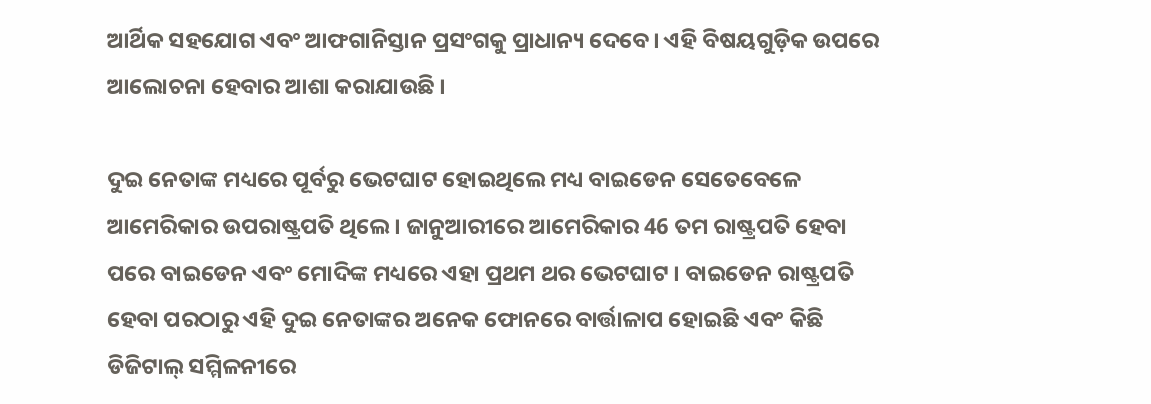ଆର୍ଥିକ ସହଯୋଗ ଏବଂ ଆଫଗାନିସ୍ତାନ ପ୍ରସଂଗକୁ ପ୍ରାଧାନ୍ୟ ଦେବେ। ଏହି ବିଷୟଗୁଡ଼ିକ ଉପରେ ଆଲୋଚନା ହେବାର ଆଶା କରାଯାଉଛି ।

ଦୁଇ ନେତାଙ୍କ ମଧ୍ୟରେ ପୂର୍ବରୁ ଭେଟଘାଟ ହୋଇଥିଲେ ମଧ୍ୟ ବାଇଡେନ ସେତେବେଳେ ଆମେରିକାର ଉପରାଷ୍ଟ୍ରପତି ଥିଲେ । ଜାନୁଆରୀରେ ଆମେରିକାର 46 ତମ ରାଷ୍ଟ୍ରପତି ହେବା ପରେ ବାଇଡେନ ଏବଂ ମୋଦିଙ୍କ ମଧ୍ୟରେ ଏହା ପ୍ରଥମ ଥର ଭେଟଘାଟ । ବାଇଡେନ ରାଷ୍ଟ୍ରପତି ହେବା ପରଠାରୁ ଏହି ଦୁଇ ନେତାଙ୍କର ଅନେକ ଫୋନରେ ବାର୍ତ୍ତାଳାପ ହୋଇଛି ଏବଂ କିଛି ଡିଜିଟାଲ୍ ସମ୍ମିଳନୀରେ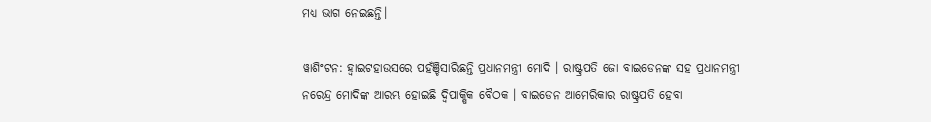ମଧ୍ୟ ଭାଗ ନେଇଛନ୍ତି।

ୱାଶିଂଟନ: ହ୍ବାଇଟହାଉସରେ ପହଁଞ୍ଚିସାରିଛନ୍ତି ପ୍ରଧାନମନ୍ତ୍ରୀ ମୋଦି । ରାଷ୍ଟ୍ରପତି ଜୋ ବାଇଡେନଙ୍କ ସହ ପ୍ରଧାନମନ୍ତ୍ରୀ ନରେନ୍ଦ୍ର ମୋଦିଙ୍କ ଆରମ୍ଭ ହୋଇଛି ଦ୍ବିପାକ୍ଷିକ ବୈଠକ । ବାଇଡେନ ଆମେରିକାର ରାଷ୍ଟ୍ରପତି ହେବା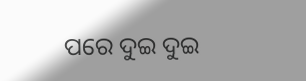ପରେ ଦୁଇ ଦୁଇ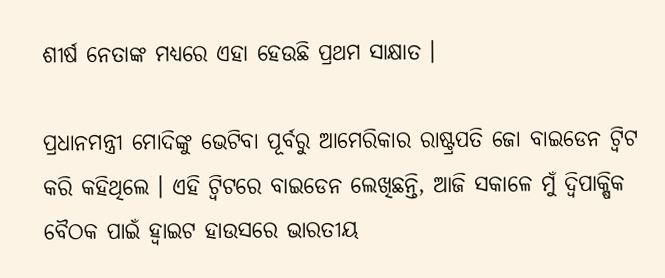ଶୀର୍ଷ ନେତାଙ୍କ ମଧ୍ୟରେ ଏହା ହେଉଛି ପ୍ରଥମ ସାକ୍ଷାତ ।

ପ୍ରଧାନମନ୍ତ୍ରୀ ମୋଦିଙ୍କୁ ଭେଟିବା ପୂର୍ବରୁ ଆମେରିକାର ରାଷ୍ଟ୍ରପତି ଜୋ ବାଇଡେନ ଟ୍ବିଟ କରି କହିଥିଲେ । ଏହି ଟ୍ବିଟରେ ବାଇଡେନ ଲେଖିଛନ୍ତି, ଆଜି ସକାଳେ ମୁଁ ଦ୍ବିପାକ୍ଷିକ ବୈଠକ ପାଇଁ ହ୍ବାଇଟ ହାଉସରେ ଭାରତୀୟ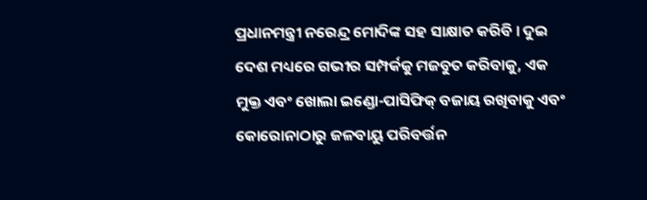ପ୍ରଧାନମନ୍ତ୍ରୀ ନରେନ୍ଦ୍ର ମୋଦିଙ୍କ ସହ ସାକ୍ଷାତ କରିବି । ଦୁଇ ଦେଶ ମଧ୍ୟରେ ଗଭୀର ସମ୍ପର୍କକୁ ମଜବୁତ କରିବାକୁ, ଏକ ମୁକ୍ତ ଏବଂ ଖୋଲା ଇଣ୍ଡୋ-ପାସିଫିକ୍ ବଜାୟ ରଖିବାକୁ ଏବଂ କୋରୋନାଠାରୁ ଜଳବାୟୁ ପରିବର୍ତ୍ତନ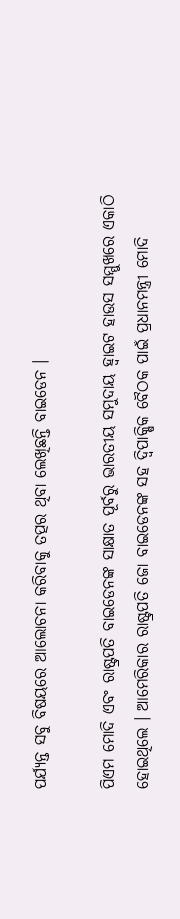ପର୍ଯ୍ୟନ୍ତ ସବୁ ବିଷୟରେ ଆଲୋଚନା କରିବାକୁ ତତ୍ପର ଥିବା ଲେଖିଛନ୍ତି ବାଇଡେନ ।

ପିଏମ ମୋଦି ଏବଂ ରାଷ୍ଟ୍ରପତି ବାଇଡେନଙ୍କ ସାକ୍ଷାତ ପୂର୍ବରୁ ଭାରତୀୟ ସମୁଦାୟ ହ୍ବାଇଟ ହାଉସ ସମ୍ମୁଖରେ ଏକାଠି ହୋଇଥିଲେ । ଆମେରିକାର ରାଷ୍ଟ୍ରପତି ଜୋ ବାଇଡେନଙ୍କ ସହ ଦ୍ବିପାକ୍ଷିକ ବୈଠକ ପାଇଁ ପ୍ରଧାନମନ୍ତ୍ରୀ ମୋଦି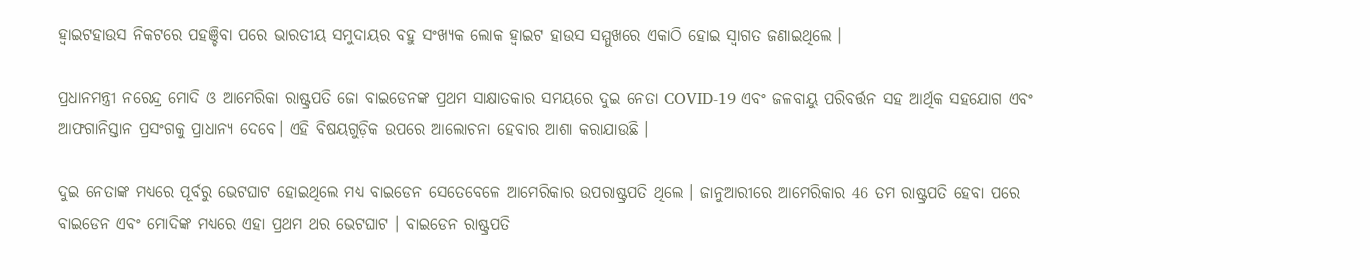ହ୍ବାଇଟହାଉସ ନିକଟରେ ପହଞ୍ଚିବା ପରେ ଭାରତୀୟ ସମୁଦାୟର ବହୁ ସଂଖ୍ୟକ ଲୋକ ହ୍ବାଇଟ ହାଉସ ସମ୍ମୁଖରେ ଏକାଠି ହୋଇ ସ୍ବାଗତ ଜଣାଇଥିଲେ ।

ପ୍ରଧାନମନ୍ତ୍ରୀ ନରେନ୍ଦ୍ର ମୋଦି ଓ ଆମେରିକା ରାଷ୍ଟ୍ରପତି ଜୋ ବାଇଡେନଙ୍କ ପ୍ରଥମ ସାକ୍ଷାତକାର ସମୟରେ ଦୁଇ ନେତା COVID-19 ଏବଂ ଜଳବାୟୁ ପରିବର୍ତ୍ତନ ସହ ଆର୍ଥିକ ସହଯୋଗ ଏବଂ ଆଫଗାନିସ୍ତାନ ପ୍ରସଂଗକୁ ପ୍ରାଧାନ୍ୟ ଦେବେ। ଏହି ବିଷୟଗୁଡ଼ିକ ଉପରେ ଆଲୋଚନା ହେବାର ଆଶା କରାଯାଉଛି ।

ଦୁଇ ନେତାଙ୍କ ମଧ୍ୟରେ ପୂର୍ବରୁ ଭେଟଘାଟ ହୋଇଥିଲେ ମଧ୍ୟ ବାଇଡେନ ସେତେବେଳେ ଆମେରିକାର ଉପରାଷ୍ଟ୍ରପତି ଥିଲେ । ଜାନୁଆରୀରେ ଆମେରିକାର 46 ତମ ରାଷ୍ଟ୍ରପତି ହେବା ପରେ ବାଇଡେନ ଏବଂ ମୋଦିଙ୍କ ମଧ୍ୟରେ ଏହା ପ୍ରଥମ ଥର ଭେଟଘାଟ । ବାଇଡେନ ରାଷ୍ଟ୍ରପତି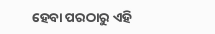ହେବା ପରଠାରୁ ଏହି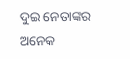ଦୁଇ ନେତାଙ୍କର ଅନେକ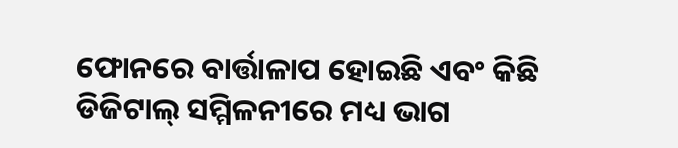ଫୋନରେ ବାର୍ତ୍ତାଳାପ ହୋଇଛି ଏବଂ କିଛି ଡିଜିଟାଲ୍ ସମ୍ମିଳନୀରେ ମଧ୍ୟ ଭାଗ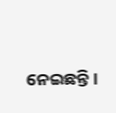ନେଇଛନ୍ତି।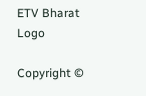ETV Bharat Logo

Copyright ©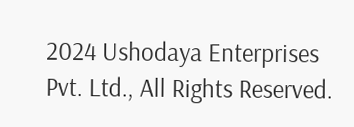2024 Ushodaya Enterprises Pvt. Ltd., All Rights Reserved.